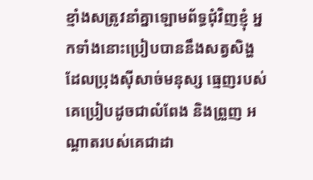ខ្មាំងសត្រូវនាំគ្នាឡោមព័ទ្ធជុំវិញខ្ញុំ អ្នកទាំងនោះប្រៀបបាននឹងសត្វសិង្ហ ដែលប្រុងស៊ីសាច់មនុស្ស ធ្មេញរបស់គេប្រៀបដូចជាលំពែង និងព្រួញ អណ្ដាតរបស់គេជាដា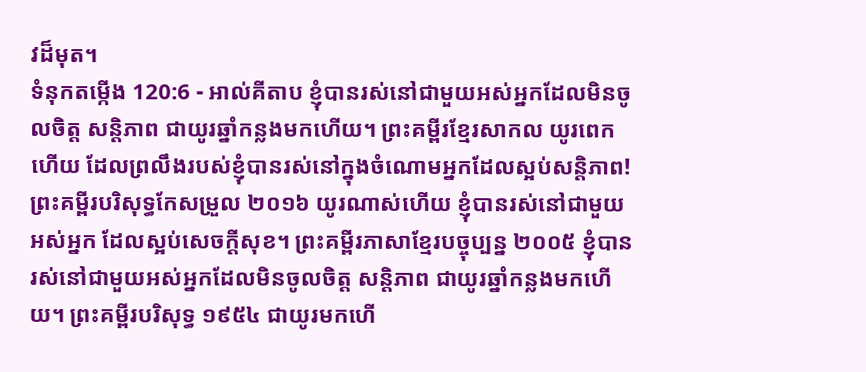វដ៏មុត។
ទំនុកតម្កើង 120:6 - អាល់គីតាប ខ្ញុំបានរស់នៅជាមួយអស់អ្នកដែលមិនចូលចិត្ត សន្តិភាព ជាយូរឆ្នាំកន្លងមកហើយ។ ព្រះគម្ពីរខ្មែរសាកល យូរពេកហើយ ដែលព្រលឹងរបស់ខ្ញុំបានរស់នៅក្នុងចំណោមអ្នកដែលស្អប់សន្តិភាព! ព្រះគម្ពីរបរិសុទ្ធកែសម្រួល ២០១៦ យូរណាស់ហើយ ខ្ញុំបានរស់នៅជាមួយអស់អ្នក ដែលស្អប់សេចក្ដីសុខ។ ព្រះគម្ពីរភាសាខ្មែរបច្ចុប្បន្ន ២០០៥ ខ្ញុំបានរស់នៅជាមួយអស់អ្នកដែលមិនចូលចិត្ត សន្តិភាព ជាយូរឆ្នាំកន្លងមកហើយ។ ព្រះគម្ពីរបរិសុទ្ធ ១៩៥៤ ជាយូរមកហើ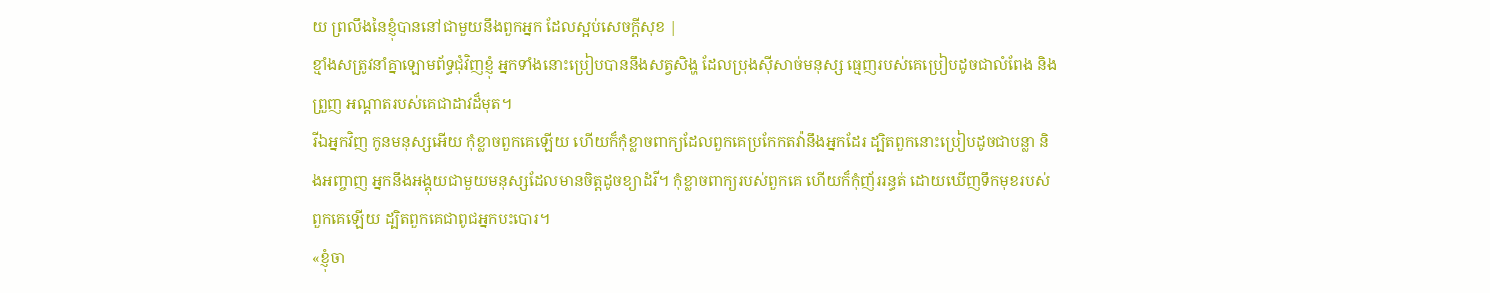យ ព្រលឹងនៃខ្ញុំបាននៅជាមួយនឹងពួកអ្នក ដែលស្អប់សេចក្ដីសុខ |
ខ្មាំងសត្រូវនាំគ្នាឡោមព័ទ្ធជុំវិញខ្ញុំ អ្នកទាំងនោះប្រៀបបាននឹងសត្វសិង្ហ ដែលប្រុងស៊ីសាច់មនុស្ស ធ្មេញរបស់គេប្រៀបដូចជាលំពែង និងព្រួញ អណ្ដាតរបស់គេជាដាវដ៏មុត។
រីឯអ្នកវិញ កូនមនុស្សអើយ កុំខ្លាចពួកគេឡើយ ហើយក៏កុំខ្លាចពាក្យដែលពួកគេប្រកែកតវ៉ានឹងអ្នកដែរ ដ្បិតពួកនោះប្រៀបដូចជាបន្លា និងអញ្ចាញ អ្នកនឹងអង្គុយជាមួយមនុស្សដែលមានចិត្តដូចខ្យាដំរី។ កុំខ្លាចពាក្យរបស់ពួកគេ ហើយក៏កុំញ័ររន្ធត់ ដោយឃើញទឹកមុខរបស់ពួកគេឡើយ ដ្បិតពួកគេជាពូជអ្នកបះបោរ។
«ខ្ញុំចា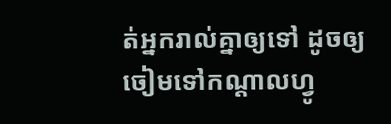ត់អ្នករាល់គ្នាឲ្យទៅ ដូចឲ្យចៀមទៅកណ្ដាលហ្វូ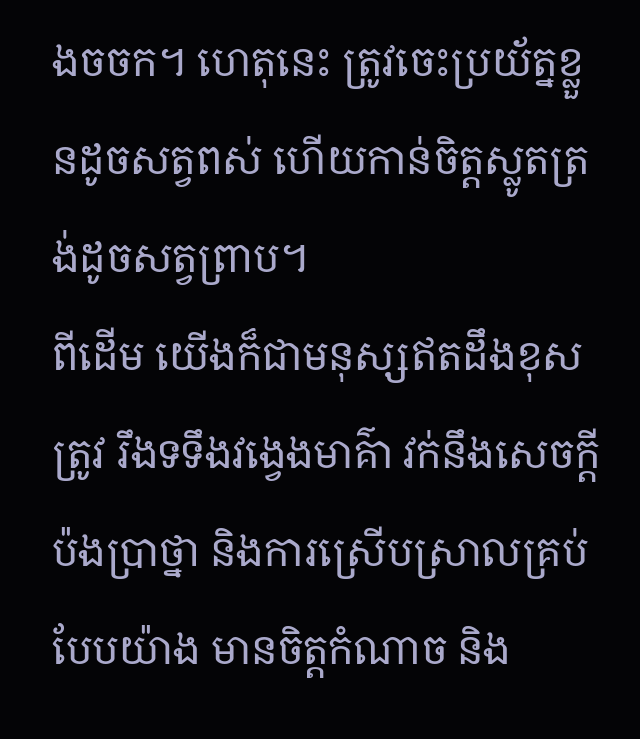ងចចក។ ហេតុនេះ ត្រូវចេះប្រយ័ត្នខ្លួនដូចសត្វពស់ ហើយកាន់ចិត្ដស្លូតត្រង់ដូចសត្វព្រាប។
ពីដើម យើងក៏ជាមនុស្សឥតដឹងខុសត្រូវ រឹងទទឹងវង្វេងមាគ៌ា វក់នឹងសេចក្ដីប៉ងប្រាថ្នា និងការស្រើបស្រាលគ្រប់បែបយ៉ាង មានចិត្ដកំណាច និង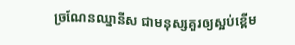ច្រណែនឈ្នានីស ជាមនុស្សគួរឲ្យស្អប់ខ្ពើម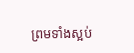ព្រមទាំងស្អប់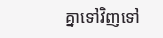គ្នាទៅវិញទៅ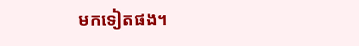មកទៀតផង។